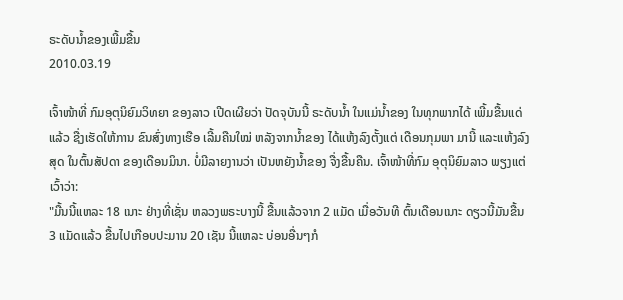ຣະດັບນໍ້າຂອງເພີ້ມຂື້ນ
2010.03.19

ເຈົ້າໜ້າທີ່ ກົມອຸຕຸນິຍົມວິທຍາ ຂອງລາວ ເປີດເຜີຍວ່າ ປັດຈຸບັນນີ້ ຣະດັບນໍ້າ ໃນແມ່ນໍ້າຂອງ ໃນທຸກພາກໄດ້ ເພີ້ມຂື້ນແດ່ແລ້ວ ຊື່ງເຮັດໃຫ້ການ ຂົນສົ່ງທາງເຮືອ ເລີ້ມຄືນໃໝ່ ຫລັງຈາກນໍ້າຂອງ ໄດ້ແຫ້ງລົງຕັ້ງແຕ່ ເດືອນກຸມພາ ມານີ້ ແລະແຫ້ງລົງສຸດ ໃນຕົ້ນສັປດາ ຂອງເດືອນມິນາ. ບໍ່ມີລາຍງານວ່າ ເປັນຫຍັງນໍ້າຂອງ ຈື່ງຂື້ນຄືນ. ເຈົ້າໜ້າທີ່ກົມ ອຸຕຸນິຍົມລາວ ພຽງແຕ່ເວົ້າວ່າ:
"ມື້ນນີ້ແຫລະ 18 ເນາະ ຢ່າງທີ່ເຊັ່ນ ຫລວງພຣະບາງນີ້ ຂື້ນແລ້ວຈາກ 2 ແມັດ ເມື່ອວັນທີ ຕົ້ນເດືອນເນາະ ດຽວນີ້ມັນຂື້ນ 3 ແມັດແລ້ວ ຂື້ນໄປເກືອບປະມານ 20 ເຊັນ ນີ້ແຫລະ ບ່ອນອື່ນໆກໍ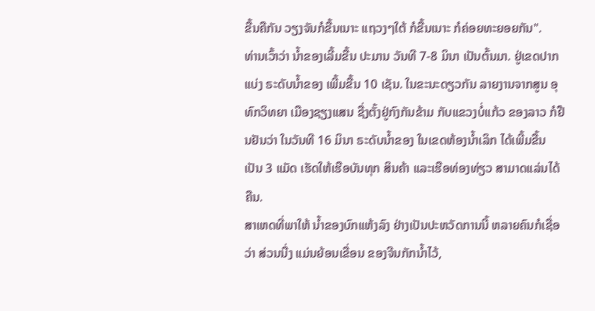ຂື້ນຄືກັນ ວຽງຈັນກໍຂື້ນເນາະ ແຖວງໆໃຕ້ ກໍຂື້ນເນາະ ກໍຄ່ອຍທະຍອຍກັນ".
ທ່ານເວົ້າວ່າ ນໍ້າຂອງເລີ້ມຂື້ນ ປະມານ ວັນທີ 7-8 ມິນາ ເປັນຕົ້ນມາ. ຢູ່ເຂດປາກແບ່ງ ຣະດັບນໍ້າຂອງ ເພີ້ມຂື້ນ 10 ເຊັນ. ໃນຂະນະດຽວກັນ ລາຍງານຈາກສູນ ອຸທົກວິທຍາ ເມືອງຊຽງແສນ ຊື່ງຕັ້ງຢູ່ກົງກັນຂ້າມ ກັບແຂວງບໍ່ແກ້ວ ຂອງລາວ ກໍຢືນຢັນວ່າ ໃນວັນທີ 16 ມິນາ ຣະດັບນໍ້າຂອງ ໃນເຂດຫ້ອງນໍ້າເລິກ ໄດ້ເພີ້ມຂື້ນເປັນ 3 ແມັດ ເຮັດໃຫ້ເຮືອບັນທຸກ ສິນຄ້າ ແລະເຮືອທ່ອງທ່ຽວ ສາມາດແລ່ນໄດ້ຄືນ.
ສາເຫດທີ່ພາໃຫ້ ນໍ້າຂອງບົກແຫ້ງລົງ ຢ່າງເປັນປະຫວັດການນີ້ ຫລາຍຄົນກໍເຊື່ອວ່າ ສ່ວນນື່ງ ແມ່ນຍ້ອນເຂື່ອນ ຂອງຈີນກັກນໍ້າໄວ້,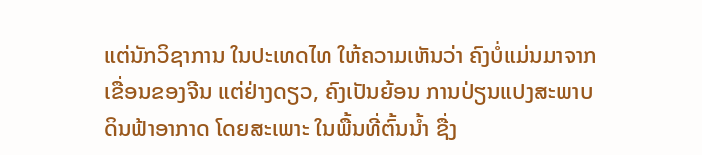ແຕ່ນັກວິຊາການ ໃນປະເທດໄທ ໃຫ້ຄວາມເຫັນວ່າ ຄົງບໍ່ແມ່ນມາຈາກ ເຂື່ອນຂອງຈີນ ແຕ່ຢ່າງດຽວ, ຄົງເປັນຍ້ອນ ການປ່ຽນແປງສະພາບ ດິນຟ້າອາກາດ ໂດຍສະເພາະ ໃນພື້ນທີ່ຕົ້ນນໍ້າ ຊື່ງ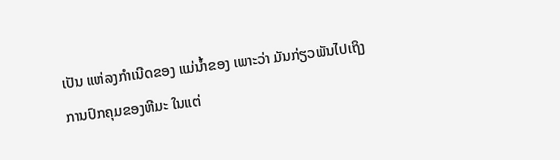ເປັນ ແຫ່ລງກໍາເນີດຂອງ ແມ່ນໍ້າຂອງ ເພາະວ່າ ມັນກ່ຽວພັນໄປເຖິງ ການປົກຄຸມຂອງຫີມະ ໃນແຕ່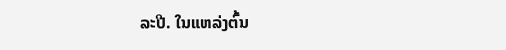ລະປີ. ໃນແຫລ່ງຕົ້ນ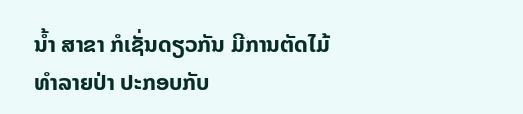ນໍ້າ ສາຂາ ກໍເຊັ່ນດຽວກັນ ມີການຕັດໄມ້ ທໍາລາຍປ່າ ປະກອບກັບ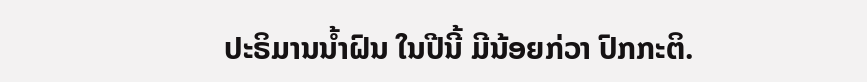ປະຣິມານນໍ້າຝົນ ໃນປີນີ້ ມີນ້ອຍກ່ວາ ປົກກະຕິ.